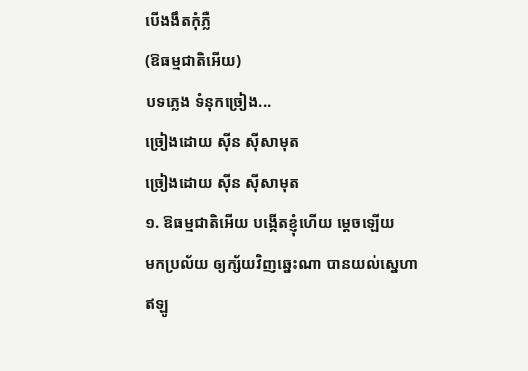បើងងឹតកុំភ្លឺ
(ឱធម្មជាតិអើយ)
បទភ្លេង ទំនុកច្រៀង...
ច្រៀងដោយ ស៊ីន ស៊ីសាមុត
ច្រៀងដោយ ស៊ីន ស៊ីសាមុត
១. ឱធម្មជាតិអើយ បង្កើតខ្ញុំហើយ ម្តេចឡើយ
មកប្រល័យ ឲ្យក្ស័យវិញឆ្នេះណា បានយល់ស្នេហា
ឥឡូ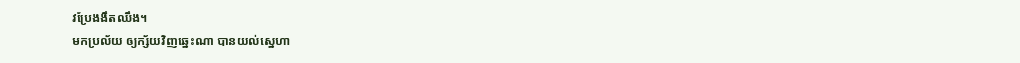វប្រែងងឹតឈឹង។
មកប្រល័យ ឲ្យក្ស័យវិញឆ្នេះណា បានយល់ស្នេហា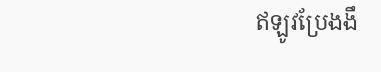ឥឡូវប្រែងងឹ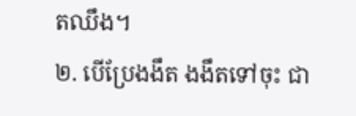តឈឹង។
២. បើប្រែងងឹត ងងឹតទៅចុះ ជា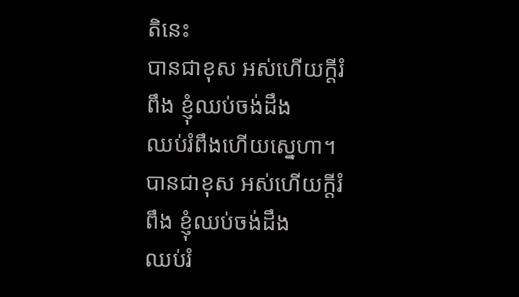តិនេះ
បានជាខុស អស់ហើយក្តីរំពឹង ខ្ញុំឈប់ចង់ដឹង
ឈប់រំពឹងហើយស្នេហា។
បានជាខុស អស់ហើយក្តីរំពឹង ខ្ញុំឈប់ចង់ដឹង
ឈប់រំ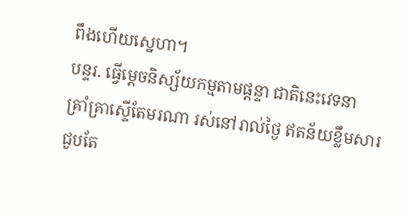ពឹងហើយស្នេហា។
បន្ទរ. ធ្វើម្តេចនិស្ស័យកម្មតាមផ្តន្ទា ជាតិនេះវេទនា
គ្រាំគ្រាស្ទើតែមរណា រស់នៅរាល់ថ្ងៃ ឥតន័យខ្លឹមសារ
ជួបតែ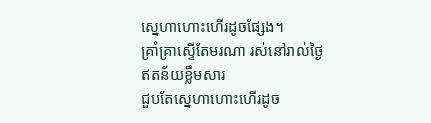ស្នេហាហោះហើរដូចផ្សែង។
គ្រាំគ្រាស្ទើតែមរណា រស់នៅរាល់ថ្ងៃ ឥតន័យខ្លឹមសារ
ជួបតែស្នេហាហោះហើរដូច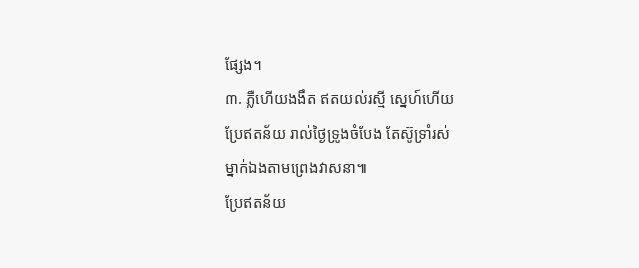ផ្សែង។
៣. ភ្លឺហើយងងឹត ឥតយល់រស្មី ស្នេហ៍ហើយ
ប្រែឥតន័យ រាល់ថ្ងៃទ្រូងចំបែង តែស៊ូទ្រាំរស់
ម្នាក់ឯងតាមព្រេងវាសនា៕
ប្រែឥតន័យ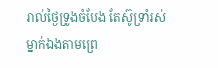រាល់ថ្ងៃទ្រូងចំបែង តែស៊ូទ្រាំរស់
ម្នាក់ឯងតាមព្រេ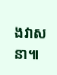ងវាសនា៕